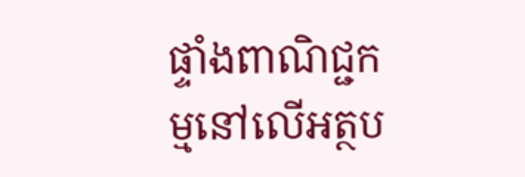ផ្ទាំងពាណិជ្ជកម្មនៅលើអត្ថប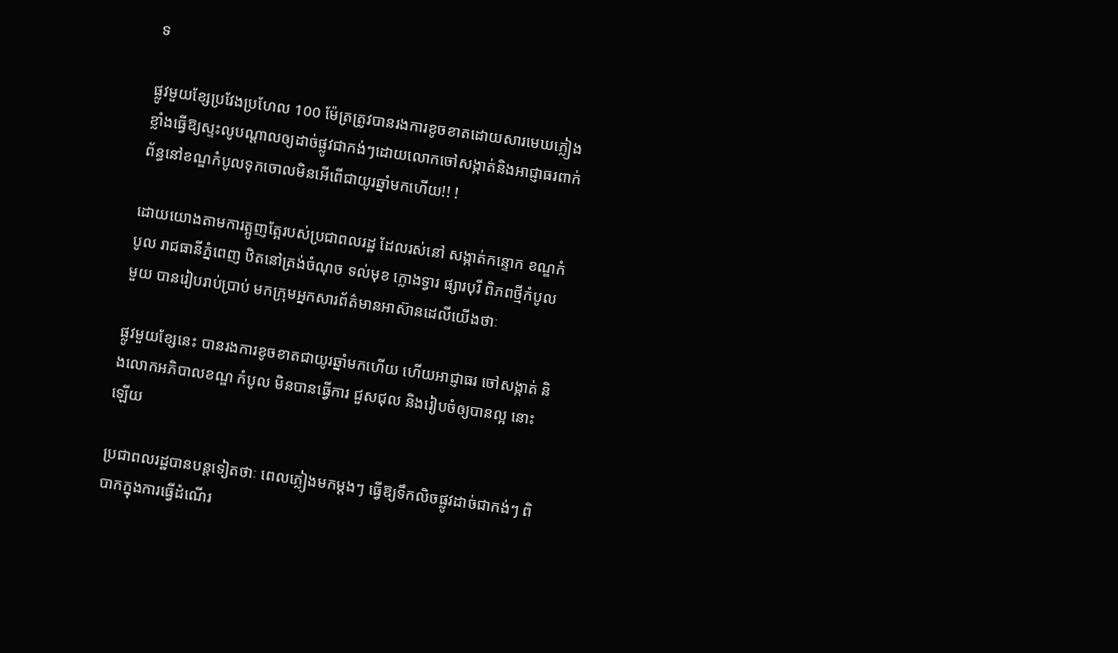ទ

ផ្លូវមួយខ្សែប្រវែងប្រហែល 100 ម៉ែត្រត្រូវបានរងការខូចខាតដោយសារមេឃភ្លៀងខ្លាំងធ្វើឱ្យស្ទះលូបណ្ដាលឲ្យដាច់ផ្លូវជាកង់ៗដោយលោកចៅសង្កាត់និងអាជ្ញាធរពាក់ព័ន្ធនៅខណ្ឌកំបូលទុកចោលមិនអើពើជាយូរឆ្នាំមកហើយ!! !

ដោយយោងតាមការត្អូញត្អែរបស់ប្រជាពលរដ្ឋ ដែលរស់នៅ សង្កាត់កន្ទោក ខណ្ឌកំបូល រាជធានីភ្នំពេញ ឋិតនៅត្រង់ចំណុច ទល់មុខ ក្លោងទ្វារ ផ្សារបុរី ពិភពថ្មីកំបូលមួយ បានរៀបរាប់ប្រាប់ មកក្រុមអ្នកសារព័ត៌មានអាស៊ានដេលីយើងថាៈ

ផ្លូវមួយខ្សែនេះ បានរងការខូចខាតជាយូរឆ្នាំមកហើយ ហើយអាជ្ញាធរ ចៅសង្កាត់ និងលោកអភិបាលខណ្ឌ កំបូល មិនបានធ្វើការ ជួសជុល និងរៀបចំឲ្យបានល្អ នោះឡើយ

ប្រជាពលរដ្ឋបានបន្តទៀតថាៈ ពេលភ្លៀងមកម្ដងៗ ធ្វើឱ្យទឹកលិចផ្លូវដាច់ជាកង់ៗ ពិបាកក្នុងការធ្វើដំណើរ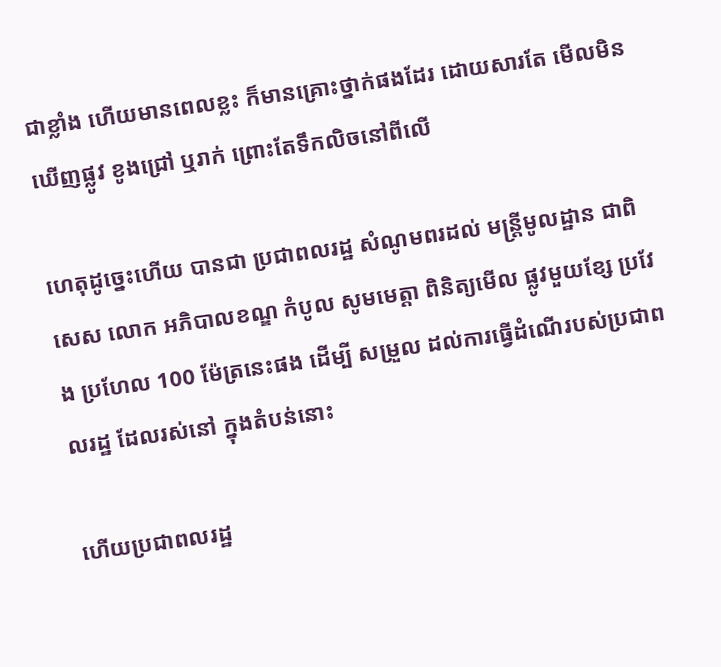ជាខ្លាំង ហើយមានពេលខ្លះ ក៏មានគ្រោះថ្នាក់ផងដែរ ដោយសារតែ មើលមិនឃើញផ្លូវ ខូងជ្រៅ ឬរាក់ ព្រោះតែទឹកលិចនៅពីលើ

ហេតុដូច្នេះហើយ បានជា ប្រជាពលរដ្ឋ សំណូមពរដល់ មន្ត្រីមូលដ្ឋាន ជាពិសេស លោក អភិបាលខណ្ឌ កំបូល សូមមេត្តា ពិនិត្យមើល ផ្លូវមួយខ្សែ ប្រវែង ប្រហែល 100 ម៉ែត្រនេះផង ដើម្បី សម្រួល ដល់ការធ្វើដំណើរបស់ប្រជាពលរដ្ឋ ដែលរស់នៅ ក្នុងតំបន់នោះ

ហើយប្រជាពលរដ្ឋ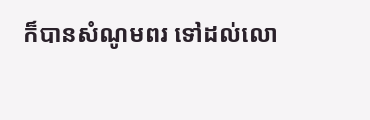ក៏បានសំណូមពរ ទៅដល់លោ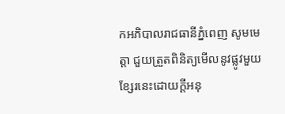កអភិបាលរាជធានីភ្នំពេញ សូមមេត្តា ជួយត្រួតពិនិត្យមើលនូវផ្លូវមួយខ្សែរនេះដោយក្តីអនុ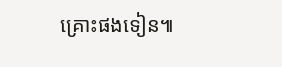គ្រោះផងទៀន៕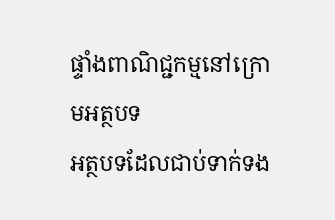ផ្ទាំងពាណិជ្ជកម្មនៅក្រោមអត្ថបទ
អត្ថបទដែលជាប់ទាក់ទង